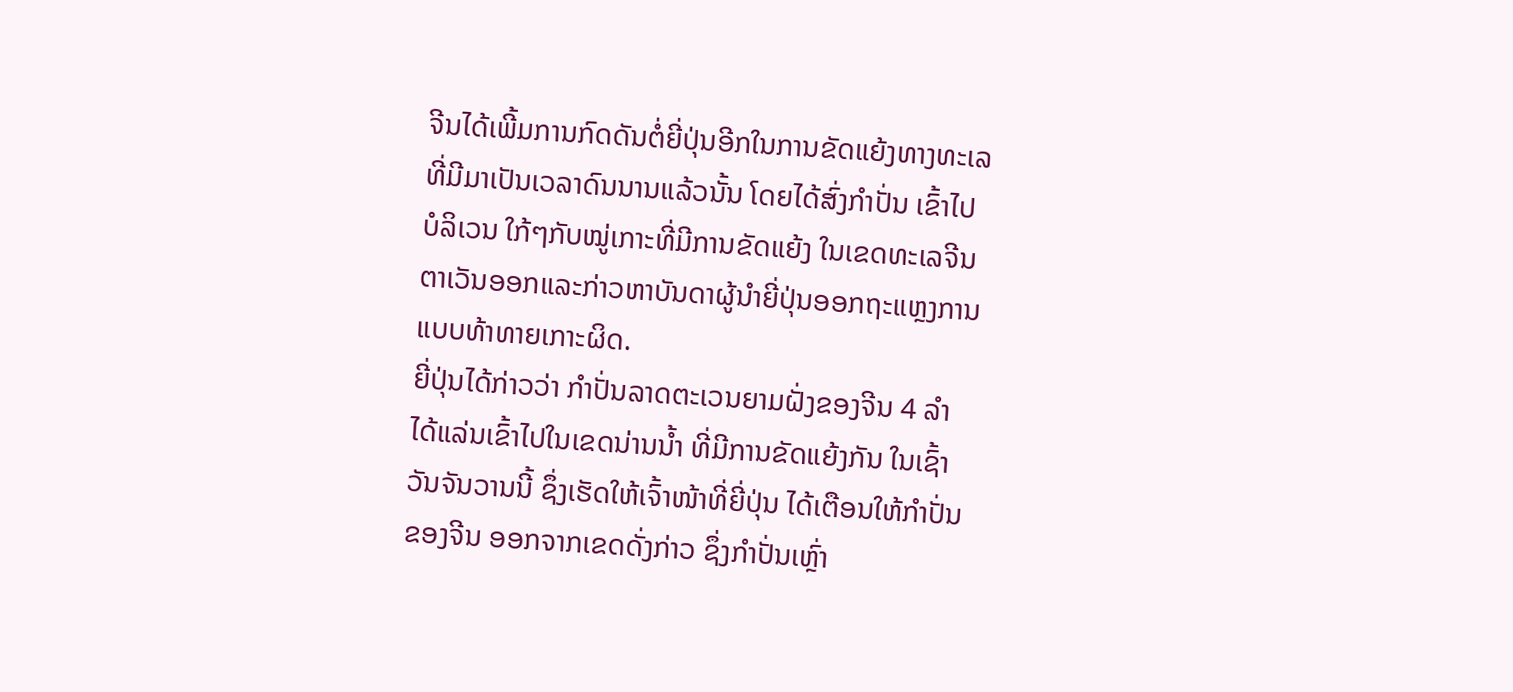ຈີນໄດ້ເພີ້ມການກົດດັນຕໍ່ຍີ່ປຸ່ນອີກໃນການຂັດແຍ້ງທາງທະເລ
ທີ່ມີມາເປັນເວລາດົນນານແລ້ວນັ້ນ ໂດຍໄດ້ສົ່ງກຳປັ່ນ ເຂົ້າໄປ
ບໍລິເວນ ໃກ້ໆກັບໝູ່ເກາະທີ່ມີການຂັດແຍ້ງ ໃນເຂດທະເລຈີນ
ຕາເວັນອອກແລະກ່າວຫາບັນດາຜູ້ນໍາຍີ່ປຸ່ນອອກຖະແຫຼງການ
ແບບທ້າທາຍເກາະຜິດ.
ຍີ່ປຸ່ນໄດ້ກ່າວວ່າ ກຳປັ່ນລາດຕະເວນຍາມຝັ່ງຂອງຈີນ 4 ລຳ
ໄດ້ແລ່ນເຂົ້າໄປໃນເຂດນ່ານນໍ້າ ທີ່ມີການຂັດແຍ້ງກັນ ໃນເຊົ້າ
ວັນຈັນວານນີ້ ຊຶ່ງເຮັດໃຫ້ເຈົ້າໜ້າທີ່ຍີ່ປຸ່ນ ໄດ້ເຕືອນໃຫ້ກໍາປັ່ນ
ຂອງຈີນ ອອກຈາກເຂດດັ່ງກ່າວ ຊຶ່ງກຳປັ່ນເຫຼົ່າ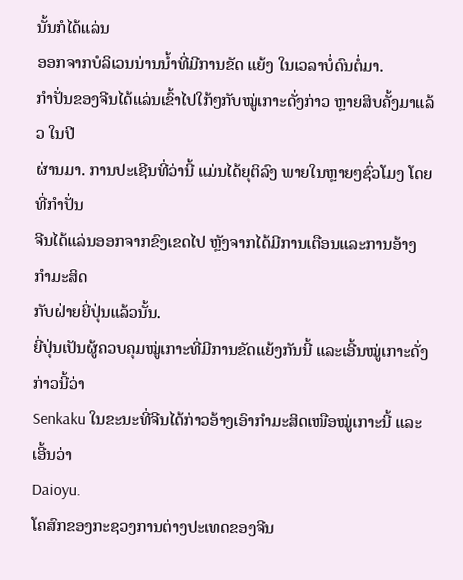ນັ້ນກໍໄດ້ແລ່ນ
ອອກຈາກບໍລິເວນນ່ານນໍ້າທີ່ມີການຂັດ ແຍ້ງ ໃນເວລາບໍ່ດົນຕໍ່ມາ.
ກໍາປັ່ນຂອງຈີນໄດ້ແລ່ນເຂົ້າໄປໃກ້ໆກັບໝູ່ເກາະດັ່ງກ່າວ ຫຼາຍສິບຄັ້ງມາແລ້ວ ໃນປີ
ຜ່ານມາ. ການປະເຊີນທີ່ວ່ານີ້ ແມ່ນໄດ້ຍຸຕິລົງ ພາຍໃນຫຼາຍໆຊົ່ວໂມງ ໂດຍທີ່ກຳປັ່ນ
ຈີນໄດ້ແລ່ນອອກຈາກຂົງເຂດໄປ ຫຼັງຈາກໄດ້ມີການເຕືອນແລະການອ້າງກຳມະສິດ
ກັບຝ່າຍຍີ່ປຸ່ນແລ້ວນັ້ນ.
ຍີ່ປຸ່ນເປັນຜູ້ຄວບຄຸມໝູ່ເກາະທີ່ມີການຂັດແຍ້ງກັນນີ້ ແລະເອີ້ນໝູ່ເກາະດັ່ງກ່າວນີ້ວ່າ
Senkaku ໃນຂະນະທີ່ຈີນໄດ້ກ່າວອ້າງເອົາກຳມະສິດເໜືອໝູ່ເກາະນີ້ ແລະເອີ້ນວ່າ
Daioyu.
ໂຄສົກຂອງກະຊວງການຕ່າງປະເທດຂອງຈີນ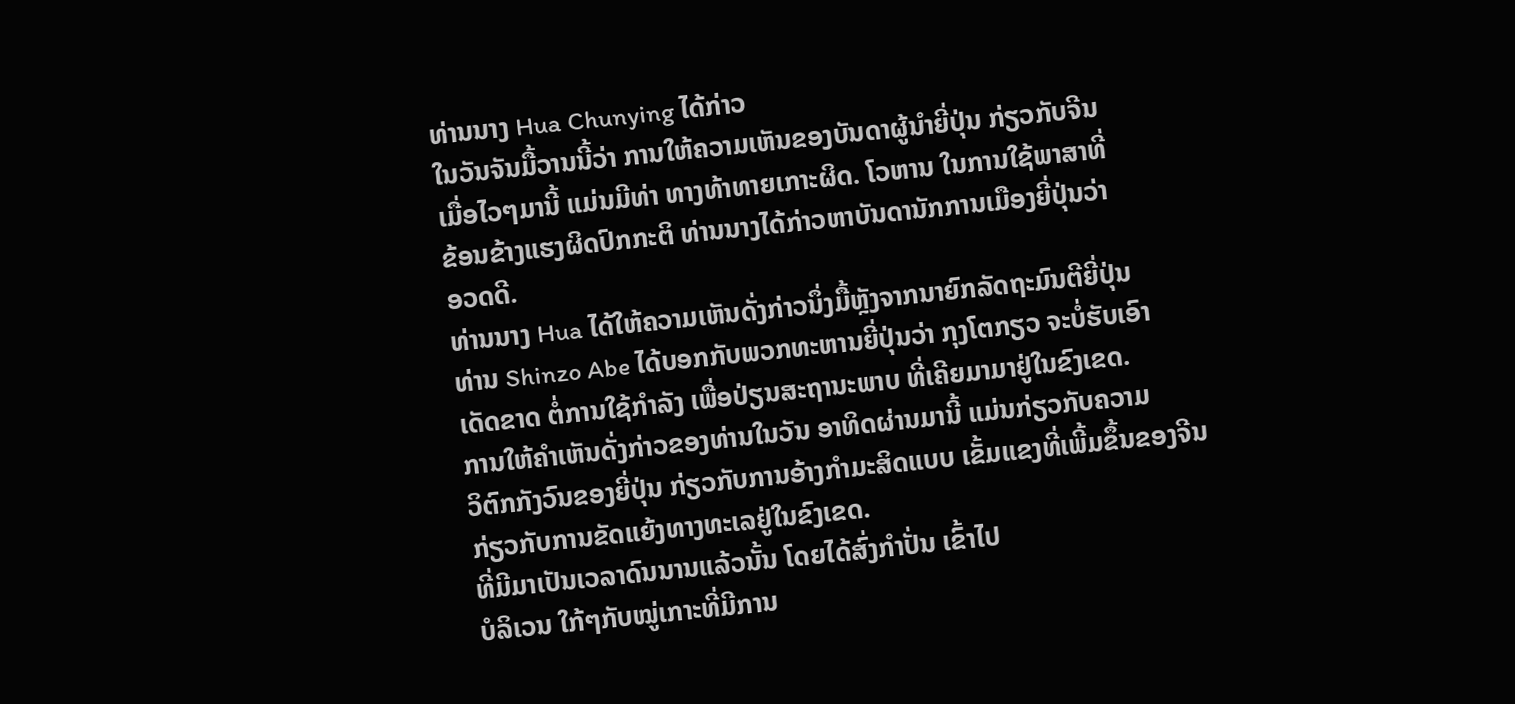ທ່ານນາງ Hua Chunying ໄດ້ກ່າວ
ໃນວັນຈັນມື້ວານນີ້ວ່າ ການໃຫ້ຄວາມເຫັນຂອງບັນດາຜູ້ນໍາຍີ່ປຸ່ນ ກ່ຽວກັບຈີນ
ເມື່ອໄວໆມານີ້ ແມ່ນມີທ່າ ທາງທ້າທາຍເກາະຜິດ. ໂວຫານ ໃນການໃຊ້ພາສາທີ່
ຂ້ອນຂ້າງແຮງຜິດປົກກະຕິ ທ່ານນາງໄດ້ກ່າວຫາບັນດານັກການເມືອງຍີ່ປຸ່ນວ່າ
ອວດດີ.
ທ່ານນາງ Hua ໄດ້ໃຫ້ຄວາມເຫັນດັ່ງກ່າວນຶ່ງມື້ຫຼັງຈາກນາຍົກລັດຖະມົນຕີຍີ່ປຸ່ນ
ທ່ານ Shinzo Abe ໄດ້ບອກກັບພວກທະຫານຍີ່ປຸ່ນວ່າ ກຸງໂຕກຽວ ຈະບໍ່ຮັບເອົາ
ເດັດຂາດ ຕໍ່ການໃຊ້ກໍາລັງ ເພື່ອປ່ຽນສະຖານະພາບ ທີ່ເຄີຍມາມາຢູ່ໃນຂົງເຂດ.
ການໃຫ້ຄໍາເຫັນດັ່ງກ່າວຂອງທ່ານໃນວັນ ອາທິດຜ່ານມານີ້ ແມ່ນກ່ຽວກັບຄວາມ
ວິຕົກກັງວົນຂອງຍີ່ປຸ່ນ ກ່ຽວກັບການອ້າງກຳມະສິດແບບ ເຂັ້ມແຂງທີ່ເພີ້ມຂຶ້ນຂອງຈີນ
ກ່ຽວກັບການຂັດແຍ້ງທາງທະເລຢູ່ໃນຂົງເຂດ.
ທີ່ມີມາເປັນເວລາດົນນານແລ້ວນັ້ນ ໂດຍໄດ້ສົ່ງກຳປັ່ນ ເຂົ້າໄປ
ບໍລິເວນ ໃກ້ໆກັບໝູ່ເກາະທີ່ມີການ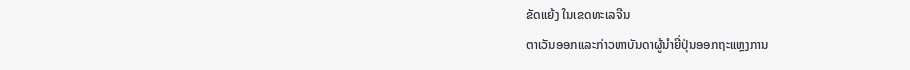ຂັດແຍ້ງ ໃນເຂດທະເລຈີນ
ຕາເວັນອອກແລະກ່າວຫາບັນດາຜູ້ນໍາຍີ່ປຸ່ນອອກຖະແຫຼງການ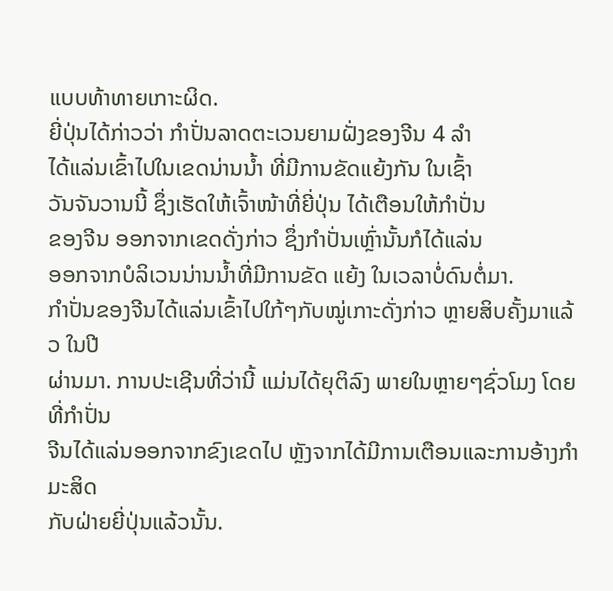ແບບທ້າທາຍເກາະຜິດ.
ຍີ່ປຸ່ນໄດ້ກ່າວວ່າ ກຳປັ່ນລາດຕະເວນຍາມຝັ່ງຂອງຈີນ 4 ລຳ
ໄດ້ແລ່ນເຂົ້າໄປໃນເຂດນ່ານນໍ້າ ທີ່ມີການຂັດແຍ້ງກັນ ໃນເຊົ້າ
ວັນຈັນວານນີ້ ຊຶ່ງເຮັດໃຫ້ເຈົ້າໜ້າທີ່ຍີ່ປຸ່ນ ໄດ້ເຕືອນໃຫ້ກໍາປັ່ນ
ຂອງຈີນ ອອກຈາກເຂດດັ່ງກ່າວ ຊຶ່ງກຳປັ່ນເຫຼົ່ານັ້ນກໍໄດ້ແລ່ນ
ອອກຈາກບໍລິເວນນ່ານນໍ້າທີ່ມີການຂັດ ແຍ້ງ ໃນເວລາບໍ່ດົນຕໍ່ມາ.
ກໍາປັ່ນຂອງຈີນໄດ້ແລ່ນເຂົ້າໄປໃກ້ໆກັບໝູ່ເກາະດັ່ງກ່າວ ຫຼາຍສິບຄັ້ງມາແລ້ວ ໃນປີ
ຜ່ານມາ. ການປະເຊີນທີ່ວ່ານີ້ ແມ່ນໄດ້ຍຸຕິລົງ ພາຍໃນຫຼາຍໆຊົ່ວໂມງ ໂດຍທີ່ກຳປັ່ນ
ຈີນໄດ້ແລ່ນອອກຈາກຂົງເຂດໄປ ຫຼັງຈາກໄດ້ມີການເຕືອນແລະການອ້າງກຳມະສິດ
ກັບຝ່າຍຍີ່ປຸ່ນແລ້ວນັ້ນ.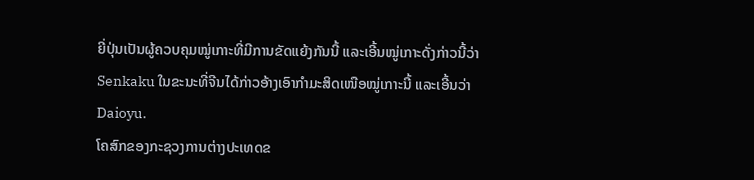ຍີ່ປຸ່ນເປັນຜູ້ຄວບຄຸມໝູ່ເກາະທີ່ມີການຂັດແຍ້ງກັນນີ້ ແລະເອີ້ນໝູ່ເກາະດັ່ງກ່າວນີ້ວ່າ
Senkaku ໃນຂະນະທີ່ຈີນໄດ້ກ່າວອ້າງເອົາກຳມະສິດເໜືອໝູ່ເກາະນີ້ ແລະເອີ້ນວ່າ
Daioyu.
ໂຄສົກຂອງກະຊວງການຕ່າງປະເທດຂ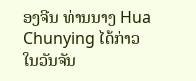ອງຈີນ ທ່ານນາງ Hua Chunying ໄດ້ກ່າວ
ໃນວັນຈັນ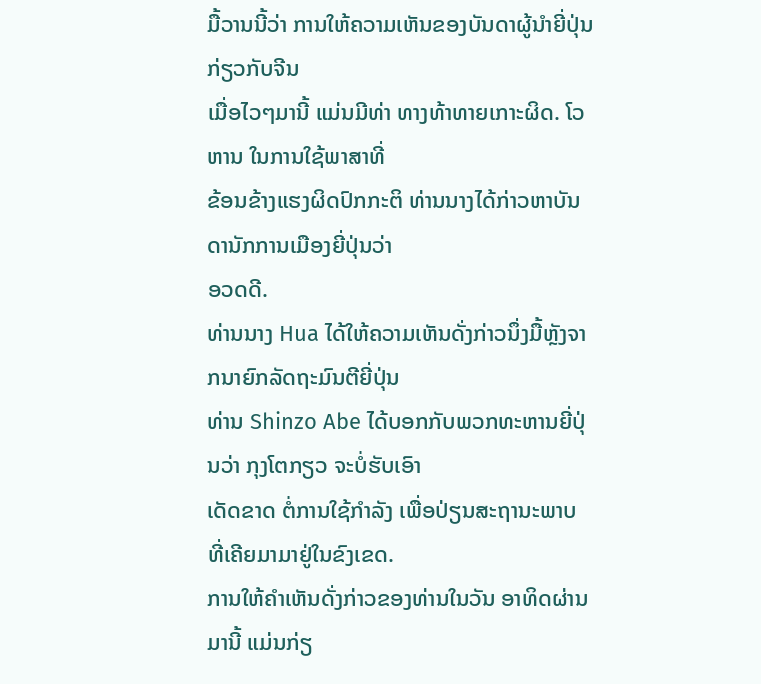ມື້ວານນີ້ວ່າ ການໃຫ້ຄວາມເຫັນຂອງບັນດາຜູ້ນໍາຍີ່ປຸ່ນ ກ່ຽວກັບຈີນ
ເມື່ອໄວໆມານີ້ ແມ່ນມີທ່າ ທາງທ້າທາຍເກາະຜິດ. ໂວຫານ ໃນການໃຊ້ພາສາທີ່
ຂ້ອນຂ້າງແຮງຜິດປົກກະຕິ ທ່ານນາງໄດ້ກ່າວຫາບັນດານັກການເມືອງຍີ່ປຸ່ນວ່າ
ອວດດີ.
ທ່ານນາງ Hua ໄດ້ໃຫ້ຄວາມເຫັນດັ່ງກ່າວນຶ່ງມື້ຫຼັງຈາກນາຍົກລັດຖະມົນຕີຍີ່ປຸ່ນ
ທ່ານ Shinzo Abe ໄດ້ບອກກັບພວກທະຫານຍີ່ປຸ່ນວ່າ ກຸງໂຕກຽວ ຈະບໍ່ຮັບເອົາ
ເດັດຂາດ ຕໍ່ການໃຊ້ກໍາລັງ ເພື່ອປ່ຽນສະຖານະພາບ ທີ່ເຄີຍມາມາຢູ່ໃນຂົງເຂດ.
ການໃຫ້ຄໍາເຫັນດັ່ງກ່າວຂອງທ່ານໃນວັນ ອາທິດຜ່ານມານີ້ ແມ່ນກ່ຽ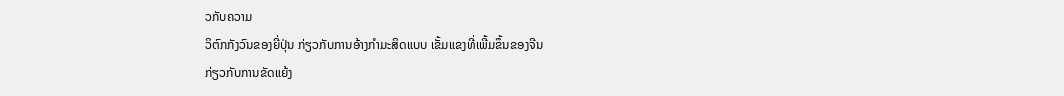ວກັບຄວາມ
ວິຕົກກັງວົນຂອງຍີ່ປຸ່ນ ກ່ຽວກັບການອ້າງກຳມະສິດແບບ ເຂັ້ມແຂງທີ່ເພີ້ມຂຶ້ນຂອງຈີນ
ກ່ຽວກັບການຂັດແຍ້ງ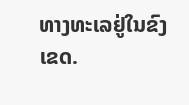ທາງທະເລຢູ່ໃນຂົງເຂດ.